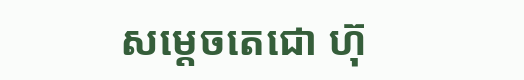សម្តេចតេជោ ហ៊ុ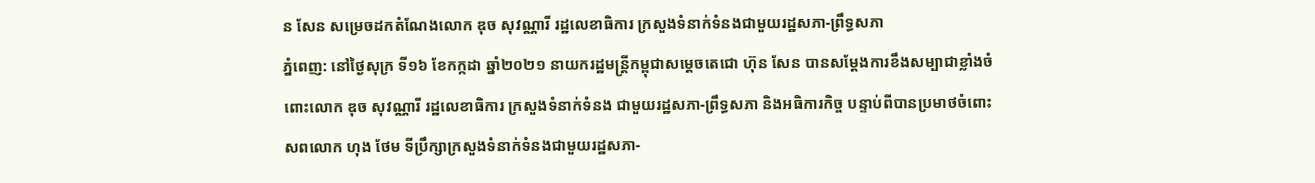ន សែន សម្រេចដកតំណែងលោក ឌុច សុវណ្ណារី រដ្ឋលេខាធិការ ក្រសួងទំនាក់ទំនងជាមួយរដ្ឋសភា-ព្រឹទ្ធសភា
ភ្នំពេញ: នៅថ្ងៃសុក្រ ទី១៦ ខែកក្កដា ឆ្នាំ២០២១ នាយករដ្ឋមន្ត្រីកម្ពុជាសម្តេចតេជោ ហ៊ុន សែន បានសម្តែងការខឹងសម្បាជាខ្លាំងចំពោះលោក ឌុច សុវណ្ណារី រដ្ឋលេខាធិការ ក្រសួងទំនាក់ទំនង ជាមួយរដ្ឋសភា-ព្រឹទ្ធសភា និងអធិការកិច្ច បន្ទាប់ពីបានប្រមាថចំពោះសពលោក ហុង ថែម ទីប្រឹក្សាក្រសួងទំនាក់ទំនងជាមួយរដ្ឋសភា-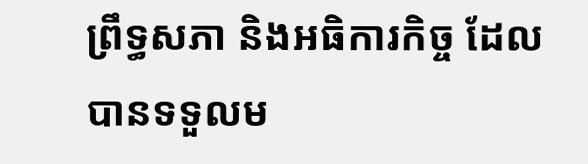ព្រឹទ្ធសភា និងអធិការកិច្ច ដែលបានទទួលម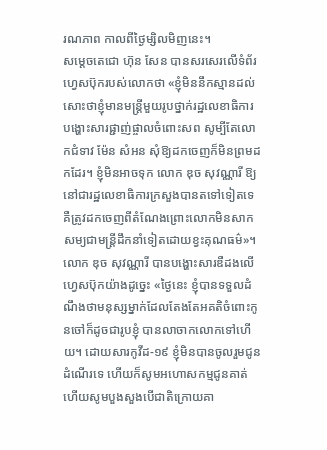រណភាព កាលពីថ្ងៃម្សិលមិញនេះ។
សម្តេចតេជោ ហ៊ុន សែន បានសរសេរលើទំព័រហ្វេសប៊ុករបស់លោកថា «ខ្ញុំមិននឹកស្មានដល់សោះថាខ្ញុំមានមន្ត្រីមួយរូបថ្នាក់រដ្ឋលេខាធិការ បង្ហោះសារផ្ជាញ់ផ្ចាលចំពោះសព សូម្បីតែលោកជំទាវ ម៉ែន សំអន សុំឱ្យដកចេញក៏មិនព្រមដកដែរ។ ខ្ញុំមិនអាចទុក លោក ឌុច សុវណ្ណារី ឱ្យនៅជារដ្ឋលេខាធិការក្រសួងបានតទៅទៀតទេ គឺត្រូវដកចេញពីតំណែងព្រោះលោកមិនសាកសម្យជាមន្ត្រីដឹកនាំទៀតដោយខ្វះគុណធម៌»។
លោក ឌុច សុវណ្ណារី បានបង្ហោះសារឌឺដងលើហ្វេសប៊ុកយ៉ាងដូច្នេះ «ថ្ងៃនេះ ខ្ញុំបានទទួលដំណឹងថាមនុស្សម្នាក់ដែលតែងតែអគតិចំពោះកូនចៅក៏ដូចជារូបខ្ញុំ បានលាចាកលោកទៅហើយ។ ដោយសារកូវីដ-១៩ ខ្ញុំមិនបានចូលរួមជូនដំណើរទេ ហើយក៏សូមអហោសកម្មជូនគាត់ ហើយសូមបួងសួងបើជាតិក្រោយគា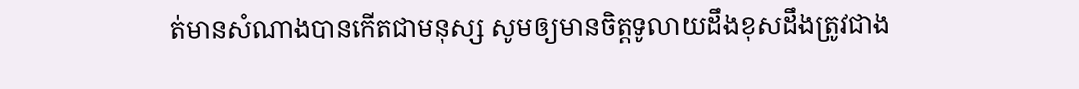ត់មានសំណាងបានកើតជាមនុស្ស សូមឲ្យមានចិត្តទូលាយដឹងខុសដឹងត្រូវជាង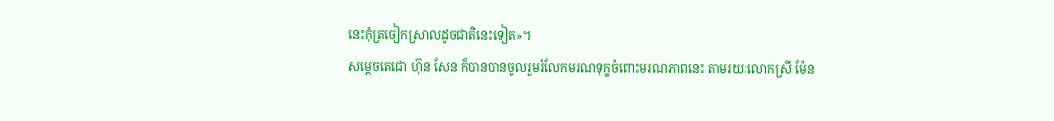នេះកុំត្រចៀកស្រាលដូចជាតិនេះទៀត»។
សម្តេចតេជោ ហ៊ុន សែន ក៏បានបានចូលរួមរំលែកមរណទុក្ខចំពោះមរណភាពនេះ តាមរយៈលោកស្រី ម៉ែន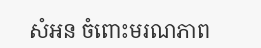សំអន ចំពោះមរណភាព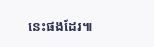នេះផងដែរ៕